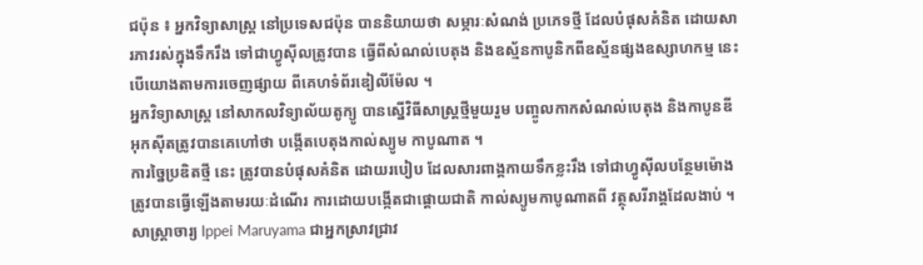ជប៉ុន ៖ អ្នកវិទ្យាសាស្ត្រ នៅប្រទេសជប៉ុន បាននិយាយថា សម្ភារៈសំណង់ ប្រភេទថ្មី ដែលបំផុសគំនិត ដោយសារភាវរស់ក្នុងទឹករឹង ទៅជាហ្វូស៊ីលត្រូវបាន ធ្វើពីសំណល់បេតុង និងឧស្ម័នកាបូនិកពីឧស្ម័នផ្សងឧស្សាហកម្ម នេះបើយោងតាមការចេញផ្សាយ ពីគេហទំព័រឌៀលីម៉ែល ។
អ្នកវិទ្យាសាស្ត្រ នៅសាកលវិទ្យាល័យតូក្យូ បានស្នើវិធីសាស្រ្តថ្មីមួយរួម បញ្ចូលកាកសំណល់បេតុង និងកាបូនឌីអុកស៊ីតត្រូវបានគេហៅថា បង្កើតបេតុងកាល់ស្យូម កាបូណាត ។
ការច្នៃប្រឌិតថ្មី នេះ ត្រូវបានបំផុសគំនិត ដោយរបៀប ដែលសារពាង្គកាយទឹកខ្លះរឹង ទៅជាហ្វូស៊ីលបន្ថែមម៉ោង ត្រូវបានធ្វើឡើងតាមរយៈដំណើរ ការដោយបង្កើតជាផ្តោយជាតិ កាល់ស្យូមកាបូណាតពី វត្ថុសរីរាង្គដែលងាប់ ។
សាស្រ្តាចារ្យ Ippei Maruyama ជាអ្នកស្រាវជ្រាវ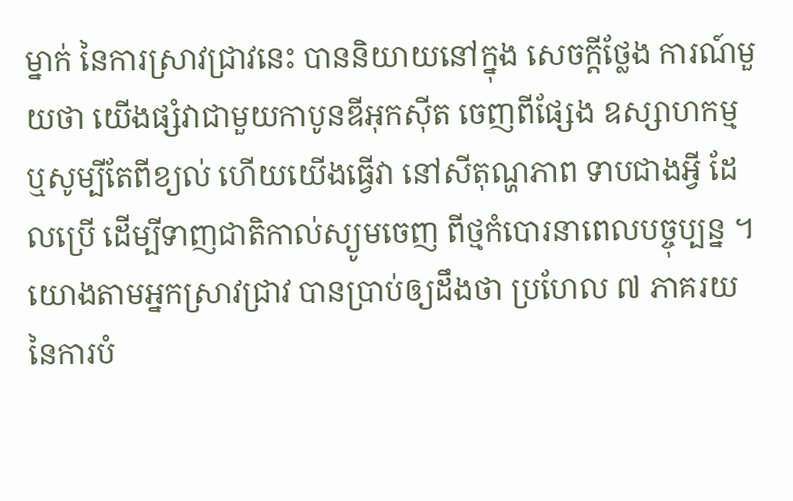ម្នាក់ នៃការស្រាវជ្រាវនេះ បាននិយាយនៅក្នុង សេចក្តីថ្លែង ការណ៍មួយថា យើងផ្សំវាជាមួយកាបូនឌីអុកស៊ីត ចេញពីផ្សែង ឧស្សាហកម្ម ឬសូម្បីតែពីខ្យល់ ហើយយើងធ្វើវា នៅសីតុណ្ហភាព ទាបជាងអ្វី ដែលប្រើ ដើម្បីទាញជាតិកាល់ស្យូមចេញ ពីថ្មកំបោរនាពេលបច្ចុប្បន្ន ។
យោងតាមអ្នកស្រាវជ្រាវ បានប្រាប់ឲ្យដឹងថា ប្រហែល ៧ ភាគរយ នៃការបំ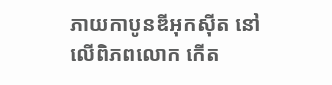ភាយកាបូនឌីអុកស៊ីត នៅលើពិភពលោក កើត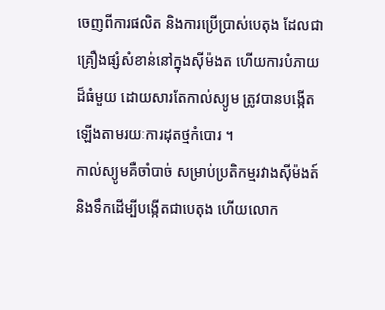ចេញពីការផលិត និងការប្រើប្រាស់បេតុង ដែលជាគ្រឿងផ្សំសំខាន់នៅក្នុងស៊ីម៉ងត ហើយការបំភាយដ៏ធំមួយ ដោយសារតែកាល់ស្យូម ត្រូវបានបង្កើតឡើងតាមរយៈការដុតថ្មកំបោរ ។
កាល់ស្យូមគឺចាំបាច់ សម្រាប់ប្រតិកម្មរវាងស៊ីម៉ងត៍ និងទឹកដើម្បីបង្កើតជាបេតុង ហើយលោក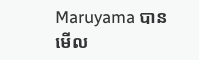Maruyama បានមើល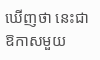ឃើញថា នេះជាឱកាសមួយ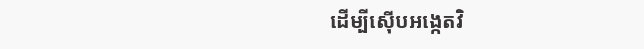ដើម្បីស៊ើបអង្កេតវិ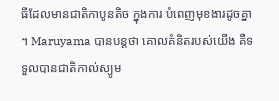ធីដែលមានជាតិកាបូនតិច ក្នុងការ បំពេញមុខងារដូចគ្នា ។ Maruyama បានបន្តថា គោលគំនិតរបស់យើង គឺទទួលបានជាតិកាល់ស្យូម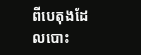ពីបេតុងដែលបោះ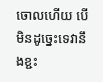ចោលហើយ បើមិនដូច្នេះទេវានឹងខ្ជះ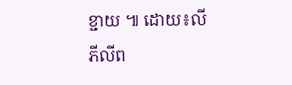ខ្ជាយ ៕ ដោយ៖លី ភីលីព